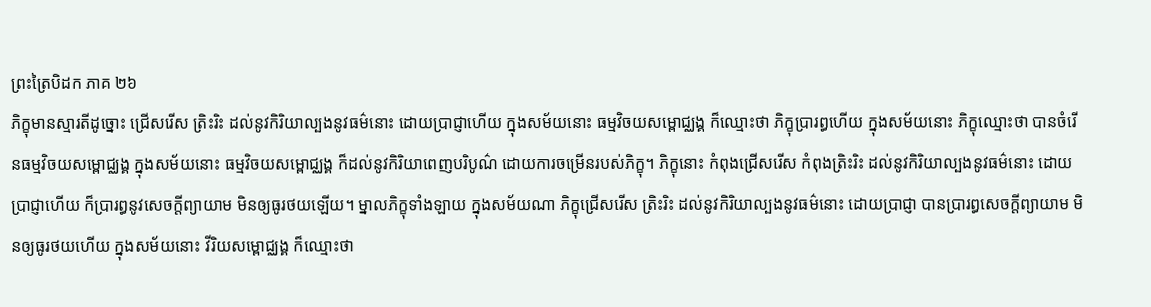ព្រះត្រៃបិដក ភាគ ២៦
ភិក្ខុមានស្មារតីដូច្នោះ ជ្រើសរើស ត្រិះរិះ ដល់នូវកិរិយាល្បងនូវធម៌នោះ ដោយប្រាជ្ញាហើយ ក្នុងសម័យនោះ ធម្មវិចយសម្ពោជ្ឈង្គ ក៏ឈ្មោះថា ភិក្ខុប្រារព្ធហើយ ក្នុងសម័យនោះ ភិក្ខុឈ្មោះថា បានចំរើនធម្មវិចយសម្ពោជ្ឈង្គ ក្នុងសម័យនោះ ធម្មវិចយសម្ពោជ្ឈង្គ ក៏ដល់នូវកិរិយាពេញបរិបូណ៌ ដោយការចម្រើនរបស់ភិក្ខុ។ ភិក្ខុនោះ កំពុងជ្រើសរើស កំពុងត្រិះរិះ ដល់នូវកិរិយាល្បងនូវធម៌នោះ ដោយប្រាជ្ញាហើយ ក៏ប្រារព្ធនូវសេចក្តីព្យាយាម មិនឲ្យធូរថយឡើយ។ ម្នាលភិក្ខុទាំងឡាយ ក្នុងសម័យណា ភិក្ខុជ្រើសរើស ត្រិះរិះ ដល់នូវកិរិយាល្បងនូវធម៌នោះ ដោយប្រាជ្ញា បានប្រារព្ធសេចក្តីព្យាយាម មិនឲ្យធូរថយហើយ ក្នុងសម័យនោះ វីរិយសម្ពោជ្ឈង្គ ក៏ឈ្មោះថា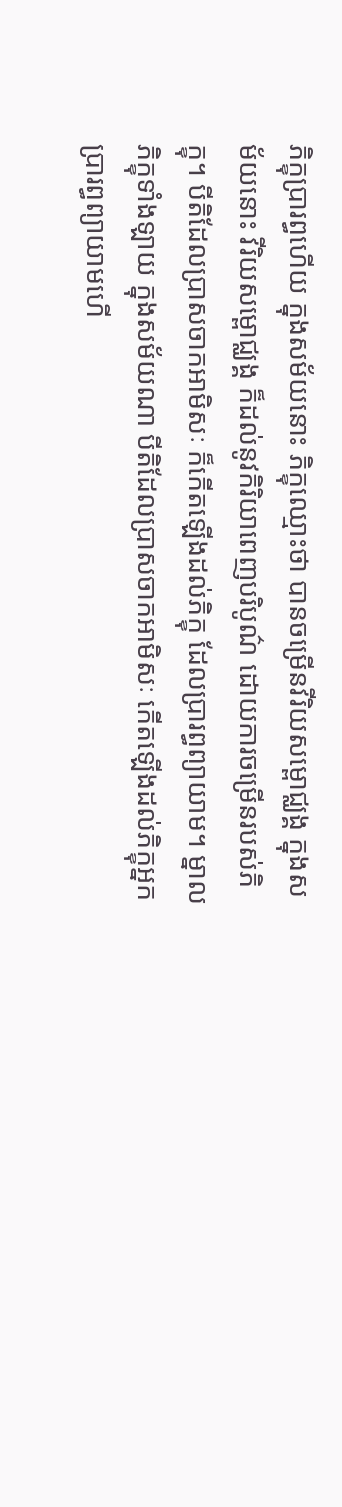ភិក្ខុប្រារព្ធហើយ ក្នុងសម័យនោះ ភិក្ខុឈ្មោះថា បានចម្រើនវីរិយសម្ពោជ្ឈង្គ ក្នុងសម័យនោះ វីរិយសម្ពោជ្ឈង្គ ក៏ដល់នូវកិរិយាពេញបរិបូណ៌ ដោយការចម្រើនរបស់ភិក្ខុ។ បីតិដែលប្រាសចាកអាមិសៈ ក៏កើតឡើងដល់ភិក្ខុ ដែលប្រារព្ធព្យាយាម។ ម្នាលភិក្ខុទាំងឡាយ ក្នុងសម័យណា បីតិដែលប្រាសចាកអាមិសៈ កើតឡើងដល់ភិក្ខុអ្នកប្រារព្ធព្យាយាមហើ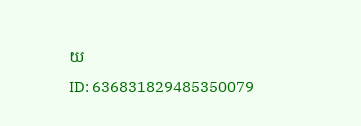យ
ID: 636831829485350079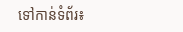ទៅកាន់ទំព័រ៖